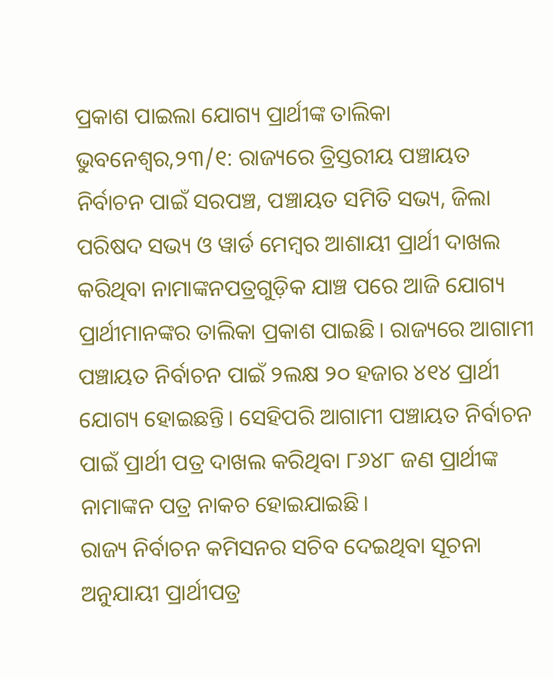ପ୍ରକାଶ ପାଇଲା ଯୋଗ୍ୟ ପ୍ରାର୍ଥୀଙ୍କ ତାଲିକା
ଭୁବନେଶ୍ବର,୨୩/୧: ରାଜ୍ୟରେ ତ୍ରିସ୍ତରୀୟ ପଞ୍ଚାୟତ ନିର୍ବାଚନ ପାଇଁ ସରପଞ୍ଚ, ପଞ୍ଚାୟତ ସମିତି ସଭ୍ୟ, ଜିଲା ପରିଷଦ ସଭ୍ୟ ଓ ୱାର୍ଡ ମେମ୍ବର ଆଶାୟୀ ପ୍ରାର୍ଥୀ ଦାଖଲ କରିଥିବା ନାମାଙ୍କନପତ୍ରଗୁଡ଼ିକ ଯାଞ୍ଚ ପରେ ଆଜି ଯୋଗ୍ୟ ପ୍ରାର୍ଥୀମାନଙ୍କର ତାଲିକା ପ୍ରକାଶ ପାଇଛି। ରାଜ୍ୟରେ ଆଗାମୀ ପଞ୍ଚାୟତ ନିର୍ବାଚନ ପାଇଁ ୨ଲକ୍ଷ ୨୦ ହଜାର ୪୧୪ ପ୍ରାର୍ଥୀ ଯୋଗ୍ୟ ହୋଇଛନ୍ତି। ସେହିପରି ଆଗାମୀ ପଞ୍ଚାୟତ ନିର୍ବାଚନ ପାଇଁ ପ୍ରାର୍ଥୀ ପତ୍ର ଦାଖଲ କରିଥିବା ୮୬୪୮ ଜଣ ପ୍ରାର୍ଥୀଙ୍କ ନାମାଙ୍କନ ପତ୍ର ନାକଚ ହୋଇଯାଇଛି।
ରାଜ୍ୟ ନିର୍ବାଚନ କମିସନର ସଚିବ ଦେଇଥିବା ସୂଚନା ଅନୁଯାୟୀ ପ୍ରାର୍ଥୀପତ୍ର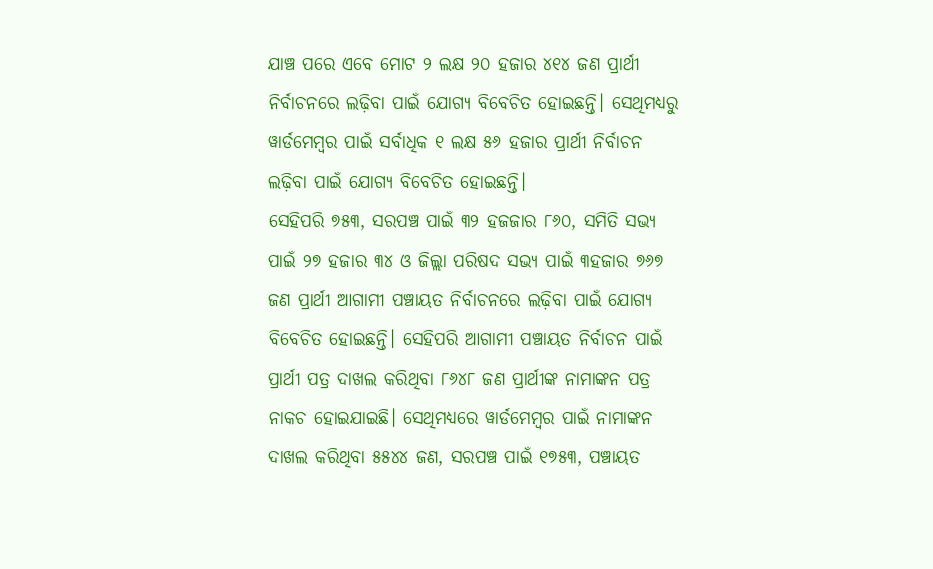ଯାଞ୍ଚ ପରେ ଏବେ ମୋଟ ୨ ଲକ୍ଷ ୨୦ ହଜାର ୪୧୪ ଜଣ ପ୍ରାର୍ଥୀ ନିର୍ବାଚନରେ ଲଢ଼ିବା ପାଇଁ ଯୋଗ୍ୟ ବିବେଚିତ ହୋଇଛନ୍ତି। ସେଥିମଧ୍ୟରୁ ୱାର୍ଡମେମ୍ବର ପାଇଁ ସର୍ବାଧିକ ୧ ଲକ୍ଷ ୫୬ ହଜାର ପ୍ରାର୍ଥୀ ନିର୍ବାଚନ ଲଢ଼ିବା ପାଇଁ ଯୋଗ୍ୟ ବିବେଚିତ ହୋଇଛନ୍ତି।
ସେହିପରି ୭୫୩, ସରପଞ୍ଚ ପାଇଁ ୩୨ ହଜଜାର ୮୬୦, ସମିତି ସଭ୍ୟ ପାଇଁ ୨୭ ହଜାର ୩୪ ଓ ଜିଲ୍ଲା ପରିଷଦ ସଭ୍ୟ ପାଇଁ ୩ହଜାର ୭୬୭ ଜଣ ପ୍ରାର୍ଥୀ ଆଗାମୀ ପଞ୍ଚାୟତ ନିର୍ବାଚନରେ ଲଢ଼ିବା ପାଇଁ ଯୋଗ୍ୟ ବିବେଚିତ ହୋଇଛନ୍ତି। ସେହିପରି ଆଗାମୀ ପଞ୍ଚାୟତ ନିର୍ବାଚନ ପାଇଁ ପ୍ରାର୍ଥୀ ପତ୍ର ଦାଖଲ କରିଥିବା ୮୬୪୮ ଜଣ ପ୍ରାର୍ଥୀଙ୍କ ନାମାଙ୍କନ ପତ୍ର ନାକଚ ହୋଇଯାଇଛି। ସେଥିମଧ୍ୟରେ ୱାର୍ଡମେମ୍ବର ପାଇଁ ନାମାଙ୍କନ ଦାଖଲ କରିଥିବା ୫୫୪୪ ଜଣ, ସରପଞ୍ଚ ପାଇଁ ୧୭୫୩, ପଞ୍ଚାୟତ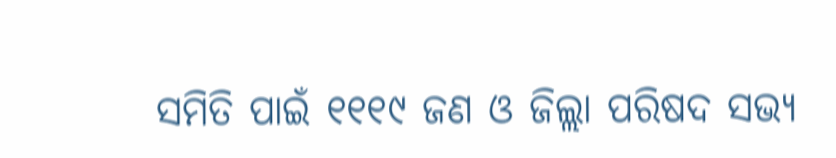ସମିତି ପାଇଁ ୧୧୧୯ ଜଣ ଓ ଜିଲ୍ଲା ପରିଷଦ ସଭ୍ୟ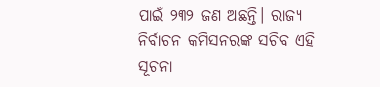ପାଇଁ ୨୩୨ ଜଣ ଅଛନ୍ତି। ରାଜ୍ୟ ନିର୍ବାଚନ କମିସନରଙ୍କ ସଚିବ ଏହି ସୂଚନା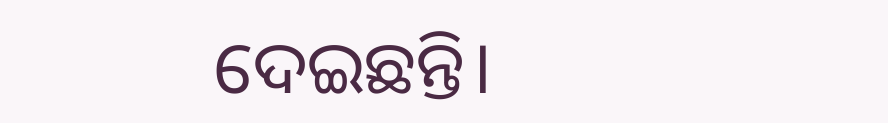ଦେଇଛନ୍ତି।